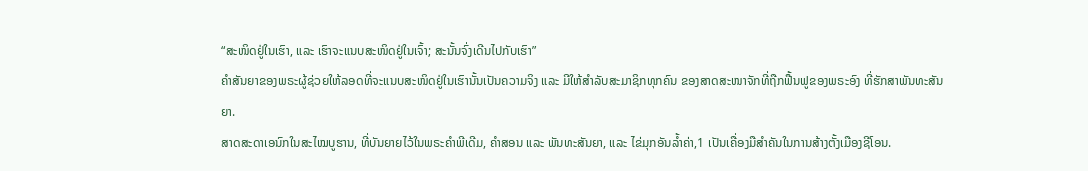“ສະໜິດຢູ່ໃນເຮົາ, ແລະ ເຮົາຈະແນບສະໜິດຢູ່ໃນເຈົ້າ; ສະນັ້ນຈົ່ງເດີນໄປກັບເຮົາ”
ຄຳສັນຍາຂອງພຣະຜູ້ຊ່ວຍໃຫ້ລອດທີ່ຈະແນບສະໜິດຢູ່ໃນເຮົານັ້ນເປັນຄວາມຈິງ ແລະ ມີໃຫ້ສຳລັບສະມາຊິກທຸກຄົນ ຂອງສາດສະໜາຈັກທີ່ຖືກຟື້ນຟູຂອງພຣະອົງ ທີ່ຮັກສາພັນທະສັນຍາ.
ສາດສະດາເອນົກໃນສະໄໝບູຮານ, ທີ່ບັນຍາຍໄວ້ໃນພຣະຄຳພີເດີມ, ຄຳສອນ ແລະ ພັນທະສັນຍາ, ແລະ ໄຂ່ມຸກອັນລ້ຳຄ່າ,1 ເປັນເຄື່ອງມືສຳຄັນໃນການສ້າງຕັ້ງເມືອງຊີໂອນ.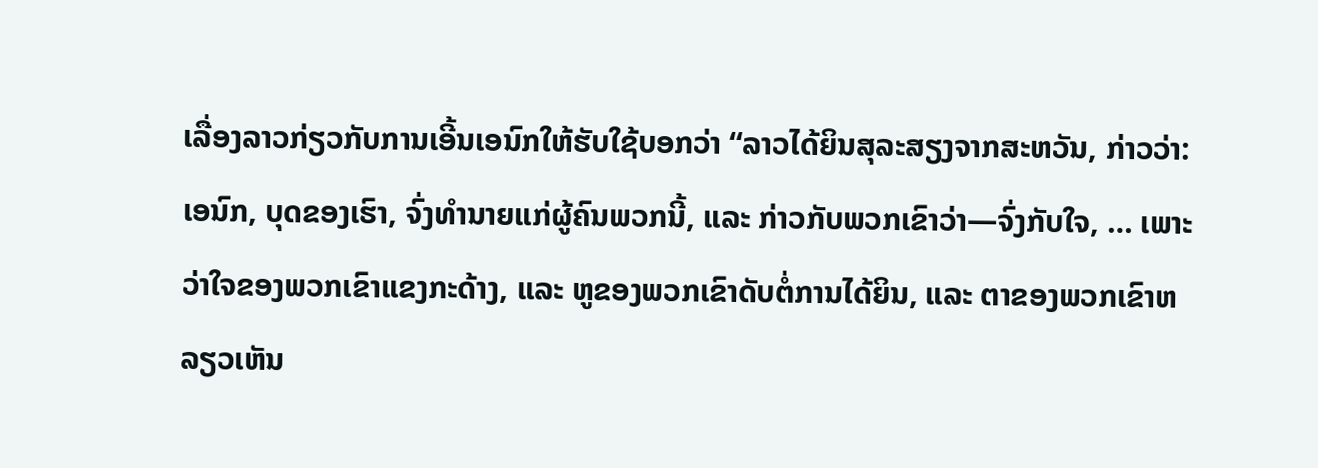ເລື່ອງລາວກ່ຽວກັບການເອີ້ນເອນົກໃຫ້ຮັບໃຊ້ບອກວ່າ “ລາວໄດ້ຍິນສຸລະສຽງຈາກສະຫວັນ, ກ່າວວ່າ: ເອນົກ, ບຸດຂອງເຮົາ, ຈົ່ງທຳນາຍແກ່ຜູ້ຄົນພວກນີ້, ແລະ ກ່າວກັບພວກເຂົາວ່າ—ຈົ່ງກັບໃຈ, … ເພາະວ່າໃຈຂອງພວກເຂົາແຂງກະດ້າງ, ແລະ ຫູຂອງພວກເຂົາດັບຕໍ່ການໄດ້ຍິນ, ແລະ ຕາຂອງພວກເຂົາຫລຽວເຫັນ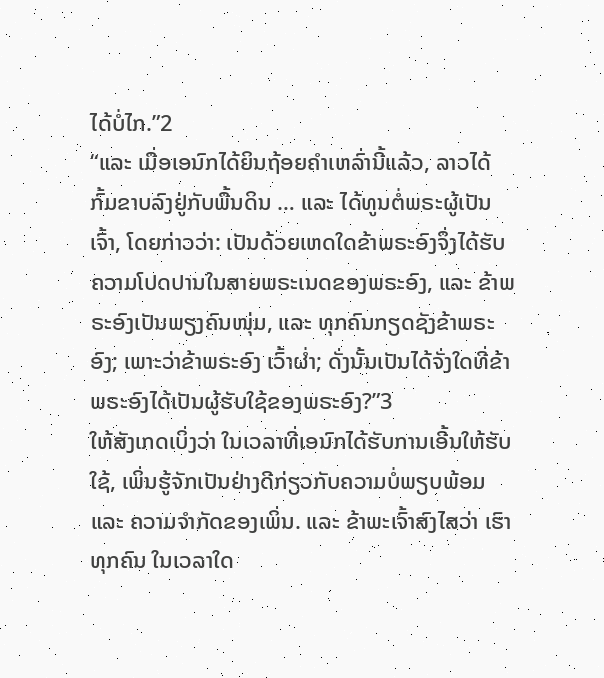ໄດ້ບໍ່ໄກ.”2
“ແລະ ເມື່ອເອນົກໄດ້ຍິນຖ້ອຍຄຳເຫລົ່ານີ້ແລ້ວ, ລາວໄດ້ກົ້ມຂາບລົງຢູ່ກັບພື້ນດິນ … ແລະ ໄດ້ທູນຕໍ່ພຣະຜູ້ເປັນເຈົ້າ, ໂດຍກ່າວວ່າ: ເປັນດ້ວຍເຫດໃດຂ້າພຣະອົງຈຶ່ງໄດ້ຮັບຄວາມໂປດປານໃນສາຍພຣະເນດຂອງພຣະອົງ, ແລະ ຂ້າພຣະອົງເປັນພຽງຄົນໜຸ່ມ, ແລະ ທຸກຄົນກຽດຊັງຂ້າພຣະອົງ; ເພາະວ່າຂ້າພຣະອົງ ເວົ້າຜ່ຳ; ດັ່ງນັ້ນເປັນໄດ້ຈັ່ງໃດທີ່ຂ້າພຣະອົງໄດ້ເປັນຜູ້ຮັບໃຊ້ຂອງພຣະອົງ?”3
ໃຫ້ສັງເກດເບິ່ງວ່າ ໃນເວລາທີ່ເອນົກໄດ້ຮັບການເອີ້ນໃຫ້ຮັບໃຊ້, ເພິ່ນຮູ້ຈັກເປັນຢ່າງດີກ່ຽວກັບຄວາມບໍ່ພຽບພ້ອມ ແລະ ຄວາມຈຳກັດຂອງເພິ່ນ. ແລະ ຂ້າພະເຈົ້າສົງໄສວ່າ ເຮົາທຸກຄົນ ໃນເວລາໃດ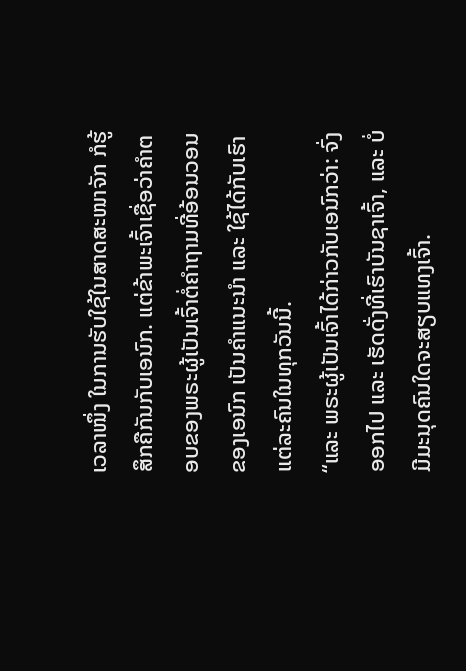ເວລາໜຶ່ງ ໃນການຮັບໃຊ້ໃນສາດສະໜາຈັກ ກໍຮູ້ສຶກຄືກັນກັບເອນົກ. ແຕ່ຂ້າພະເຈົ້າເຊື່ອວ່າຄຳຕອບຂອງພຣະຜູ້ເປັນເຈົ້າຕໍ່ຄຳຖາມທີ່ອ້ອນວອນຂອງເອນົກ ເປັນຄຳແນະນຳ ແລະ ໃຊ້ໄດ້ກັບເຮົາແຕ່ລະຄົນໃນທຸກວັນນີ້.
“ແລະ ພຣະຜູ້ເປັນເຈົ້າໄດ້ກ່າວກັບເອນົກວ່າ: ຈົ່ງອອກໄປ ແລະ ເຮັດດັ່ງທີ່ເຮົາບັນຊາເຈົ້າ, ແລະ ບໍ່ມີມະນຸດຄົນໃດຈະສຽບແທງເຈົ້າ.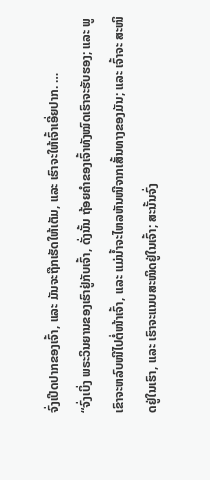ຈົ່ງເປີດປາກຂອງເຈົ້າ, ແລະ ມັນຈະຖືກເຮັດໃຫ້ເຕັມ, ແລະ ເຮົາຈະໃຫ້ເຈົ້າເອີ່ຍປາກ. …
“ຈົ່ງເບິ່ງ ພຣະວິນຍານຂອງເຮົາຢູ່ກັບເຈົ້າ, ດັ່ງນັ້ນ ຖ້ອຍຄຳຂອງເຈົ້າທັງໝົດເຮົາຈະຮັບຮອງ; ແລະ ພູເຂົາຈະຫລົບໜີໄປຕໍ່ໜ້າເຈົ້າ, ແລະ ແມ່ນ້ຳຈະໄຫລຫັນໜີຈາກເສັ້ນທາງຂອງມັນ; ແລະ ເຈົ້າຈະ ສະໜິດຢູ່ໃນເຮົາ, ແລະ ເຮົາຈະແນບສະໜິດຢູ່ໃນເຈົ້າ; ສະນັ້ນຈົ່ງ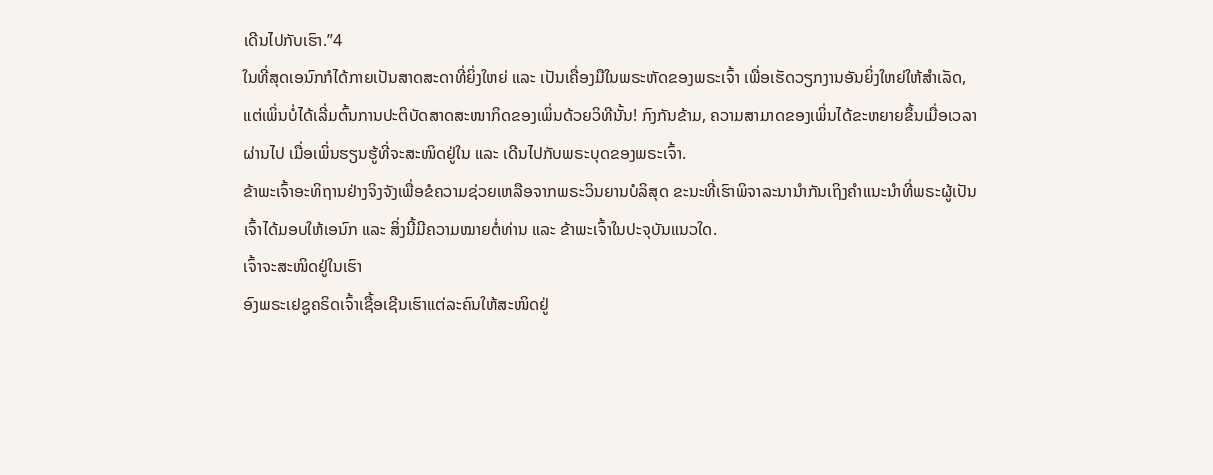ເດີນໄປກັບເຮົາ.”4
ໃນທີ່ສຸດເອນົກກໍໄດ້ກາຍເປັນສາດສະດາທີ່ຍິ່ງໃຫຍ່ ແລະ ເປັນເຄື່ອງມືໃນພຣະຫັດຂອງພຣະເຈົ້າ ເພື່ອເຮັດວຽກງານອັນຍິ່ງໃຫຍ່ໃຫ້ສຳເລັດ, ແຕ່ເພິ່ນບໍ່ໄດ້ເລີ່ມຕົ້ນການປະຕິບັດສາດສະໜາກິດຂອງເພິ່ນດ້ວຍວິທີນັ້ນ! ກົງກັນຂ້າມ, ຄວາມສາມາດຂອງເພິ່ນໄດ້ຂະຫຍາຍຂຶ້ນເມື່ອເວລາຜ່ານໄປ ເມື່ອເພິ່ນຮຽນຮູ້ທີ່ຈະສະໜິດຢູ່ໃນ ແລະ ເດີນໄປກັບພຣະບຸດຂອງພຣະເຈົ້າ.
ຂ້າພະເຈົ້າອະທິຖານຢ່າງຈິງຈັງເພື່ອຂໍຄວາມຊ່ວຍເຫລືອຈາກພຣະວິນຍານບໍລິສຸດ ຂະນະທີ່ເຮົາພິຈາລະນານຳກັນເຖິງຄຳແນະນຳທີ່ພຣະຜູ້ເປັນເຈົ້າໄດ້ມອບໃຫ້ເອນົກ ແລະ ສິ່ງນີ້ມີຄວາມໝາຍຕໍ່ທ່ານ ແລະ ຂ້າພະເຈົ້າໃນປະຈຸບັນແນວໃດ.
ເຈົ້າຈະສະໜິດຢູ່ໃນເຮົາ
ອົງພຣະເຢຊູຄຣິດເຈົ້າເຊື້ອເຊີນເຮົາແຕ່ລະຄົນໃຫ້ສະໜິດຢູ່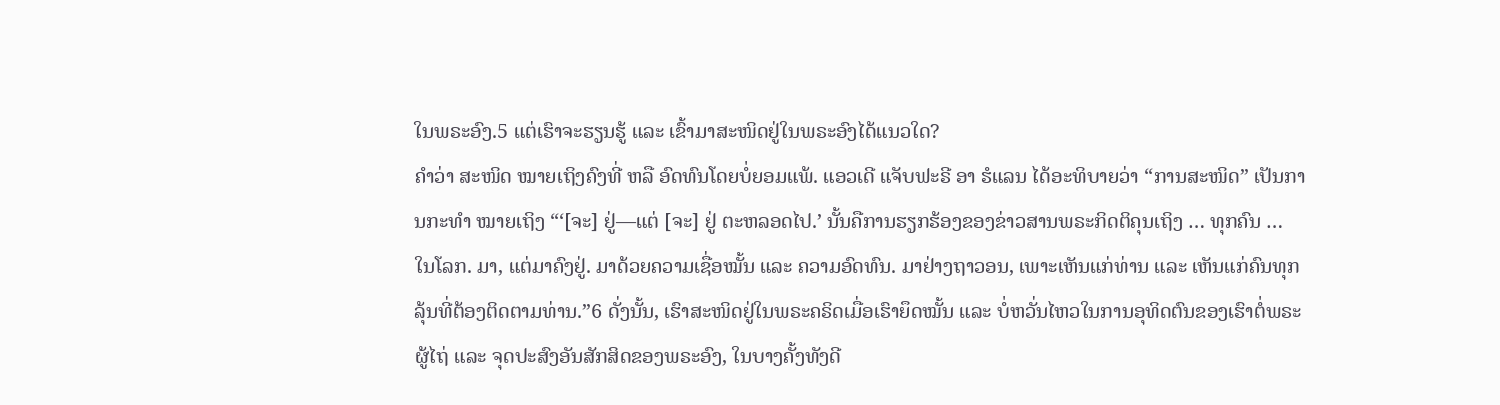ໃນພຣະອົງ.5 ແຕ່ເຮົາຈະຮຽນຮູ້ ແລະ ເຂົ້າມາສະໜິດຢູ່ໃນພຣະອົງໄດ້ແນວໃດ?
ຄຳວ່າ ສະໜິດ ໝາຍເຖິງຄົງທີ່ ຫລື ອົດທົນໂດຍບໍ່ຍອມແພ້. ແອວເດີ ແຈັບຟະຣີ ອາ ຮໍແລນ ໄດ້ອະທິບາຍວ່າ “ການສະໜິດ” ເປັນການກະທຳ ໝາຍເຖິງ “‘[ຈະ] ຢູ່—ແຕ່ [ຈະ] ຢູ່ ຕະຫລອດໄປ.’ ນັ້ນຄືການຮຽກຮ້ອງຂອງຂ່າວສານພຣະກິດຕິຄຸນເຖິງ … ທຸກຄົນ … ໃນໂລກ. ມາ, ແຕ່ມາຄົງຢູ່. ມາດ້ວຍຄວາມເຊື່ອໝັ້ນ ແລະ ຄວາມອົດທົນ. ມາຢ່າງຖາວອນ, ເພາະເຫັນແກ່ທ່ານ ແລະ ເຫັນແກ່ຄົນທຸກລຸ້ນທີ່ຕ້ອງຕິດຕາມທ່ານ.”6 ດັ່ງນັ້ນ, ເຮົາສະໜິດຢູ່ໃນພຣະຄຣິດເມື່ອເຮົາຍຶດໝັ້ນ ແລະ ບໍ່ຫວັ່ນໄຫວໃນການອຸທິດຕົນຂອງເຮົາຕໍ່ພຣະຜູ້ໄຖ່ ແລະ ຈຸດປະສົງອັນສັກສິດຂອງພຣະອົງ, ໃນບາງຄັ້ງທັງດີ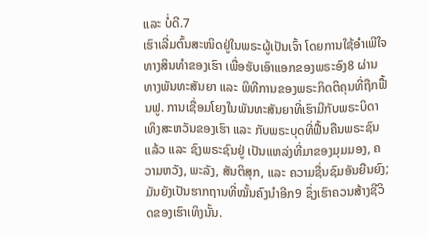ແລະ ບໍ່ດີ.7
ເຮົາເລີ່ມຕົ້ນສະໜິດຢູ່ໃນພຣະຜູ້ເປັນເຈົ້າ ໂດຍການໃຊ້ອຳເພີໃຈທາງສິນທຳຂອງເຮົາ ເພື່ອຮັບເອົາແອກຂອງພຣະອົງ8 ຜ່ານທາງພັນທະສັນຍາ ແລະ ພິທີການຂອງພຣະກິດຕິຄຸນທີ່ຖືກຟື້ນຟູ. ການເຊື່ອມໂຍງໃນພັນທະສັນຍາທີ່ເຮົາມີກັບພຣະບິດາເທິງສະຫວັນຂອງເຮົາ ແລະ ກັບພຣະບຸດທີ່ຟື້ນຄືນພຣະຊົນແລ້ວ ແລະ ຊົງພຣະຊົນຢູ່ ເປັນແຫລ່ງທີ່ມາຂອງມຸມມອງ, ຄວາມຫວັງ, ພະລັງ, ສັນຕິສຸກ, ແລະ ຄວາມຊື່ນຊົມອັນຍືນຍົງ; ມັນຍັງເປັນຮາກຖານທີ່ໝັ້ນຄົງນຳອີກ9 ຊຶ່ງເຮົາຄວນສ້າງຊີວິດຂອງເຮົາເທິງນັ້ນ.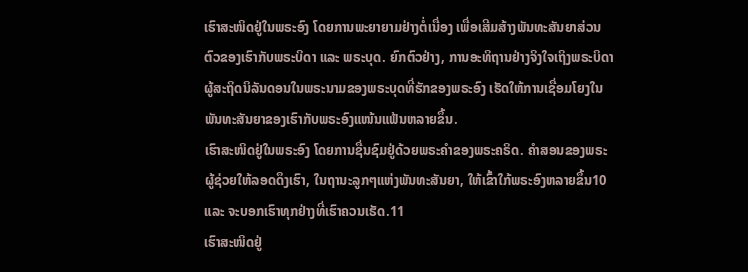ເຮົາສະໜິດຢູ່ໃນພຣະອົງ ໂດຍການພະຍາຍາມຢ່າງຕໍ່ເນື່ອງ ເພື່ອເສີມສ້າງພັນທະສັນຍາສ່ວນຕົວຂອງເຮົາກັບພຣະບິດາ ແລະ ພຣະບຸດ. ຍົກຕົວຢ່າງ, ການອະທິຖານຢ່າງຈິງໃຈເຖິງພຣະບິດາຜູ້ສະຖິດນິລັນດອນໃນພຣະນາມຂອງພຣະບຸດທີ່ຮັກຂອງພຣະອົງ ເຮັດໃຫ້ການເຊື່ອມໂຍງໃນພັນທະສັນຍາຂອງເຮົາກັບພຣະອົງແໜ້ນແຟ້ນຫລາຍຂຶ້ນ.
ເຮົາສະໜິດຢູ່ໃນພຣະອົງ ໂດຍການຊື່ນຊົມຢູ່ດ້ວຍພຣະຄຳຂອງພຣະຄຣິດ. ຄຳສອນຂອງພຣະຜູ້ຊ່ວຍໃຫ້ລອດດຶງເຮົາ, ໃນຖານະລູກໆແຫ່ງພັນທະສັນຍາ, ໃຫ້ເຂົ້າໃກ້ພຣະອົງຫລາຍຂຶ້ນ10 ແລະ ຈະບອກເຮົາທຸກຢ່າງທີ່ເຮົາຄວນເຮັດ.11
ເຮົາສະໜິດຢູ່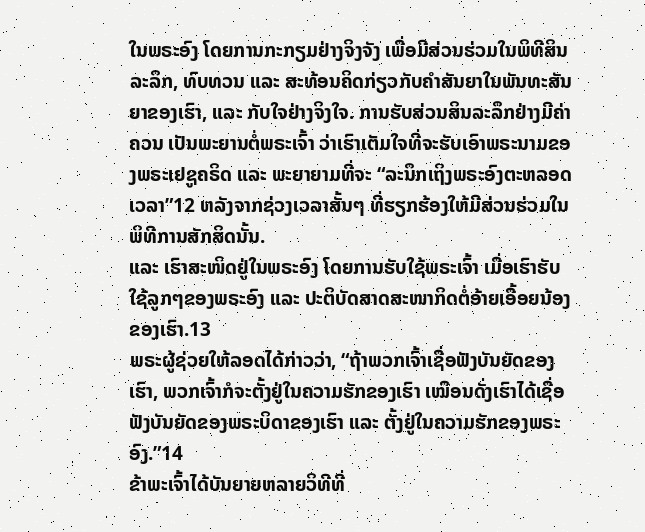ໃນພຣະອົງ ໂດຍການກະກຽມຢ່າງຈິງຈັງ ເພື່ອມີສ່ວນຮ່ວມໃນພິທີສິນລະລຶກ, ທົບທວນ ແລະ ສະທ້ອນຄິດກ່ຽວກັບຄຳສັນຍາໃນພັນທະສັນຍາຂອງເຮົາ, ແລະ ກັບໃຈຢ່າງຈິງໃຈ. ການຮັບສ່ວນສິນລະລຶກຢ່າງມີຄ່າຄວນ ເປັນພະຍານຕໍ່ພຣະເຈົ້າ ວ່າເຮົາເຕັມໃຈທີ່ຈະຮັບເອົາພຣະນາມຂອງພຣະເຢຊູຄຣິດ ແລະ ພະຍາຍາມທີ່ຈະ “ລະນຶກເຖິງພຣະອົງຕະຫລອດເວລາ”12 ຫລັງຈາກຊ່ວງເວລາສັ້ນໆ ທີ່ຮຽກຮ້ອງໃຫ້ມີສ່ວນຮ່ວມໃນພິທີການສັກສິດນັ້ນ.
ແລະ ເຮົາສະໜິດຢູ່ໃນພຣະອົງ ໂດຍການຮັບໃຊ້ພຣະເຈົ້າ ເມື່ອເຮົາຮັບໃຊ້ລູກໆຂອງພຣະອົງ ແລະ ປະຕິບັດສາດສະໜາກິດຕໍ່ອ້າຍເອື້ອຍນ້ອງຂອງເຮົາ.13
ພຣະຜູ້ຊ່ວຍໃຫ້ລອດໄດ້ກ່າວວ່າ, “ຖ້າພວກເຈົ້າເຊື່ອຟັງບັນຍັດຂອງເຮົາ, ພວກເຈົ້າກໍຈະຕັ້ງຢູ່ໃນຄວາມຮັກຂອງເຮົາ ເໝືອນດັ່ງເຮົາໄດ້ເຊື່ອຟັງບັນຍັດຂອງພຣະບິດາຂອງເຮົາ ແລະ ຕັ້ງຢູ່ໃນຄວາມຮັກຂອງພຣະອົງ.”14
ຂ້າພະເຈົ້າໄດ້ບັນຍາຍຫລາຍວິທີທີ່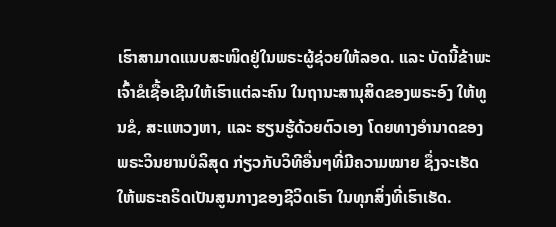ເຮົາສາມາດແນບສະໜິດຢູ່ໃນພຣະຜູ້ຊ່ວຍໃຫ້ລອດ. ແລະ ບັດນີ້ຂ້າພະເຈົ້າຂໍເຊື້ອເຊີນໃຫ້ເຮົາແຕ່ລະຄົນ ໃນຖານະສານຸສິດຂອງພຣະອົງ ໃຫ້ທູນຂໍ, ສະແຫວງຫາ, ແລະ ຮຽນຮູ້ດ້ວຍຕົວເອງ ໂດຍທາງອຳນາດຂອງພຣະວິນຍານບໍລິສຸດ ກ່ຽວກັບວິທີອື່ນໆທີ່ມີຄວາມໝາຍ ຊຶ່ງຈະເຮັດໃຫ້ພຣະຄຣິດເປັນສູນກາງຂອງຊີວິດເຮົາ ໃນທຸກສິ່ງທີ່ເຮົາເຮັດ.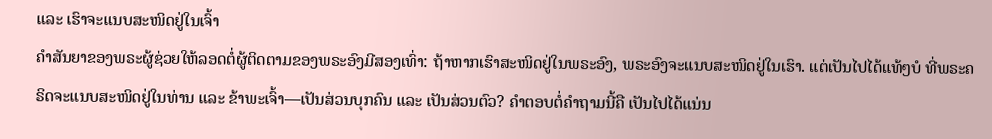ແລະ ເຮົາຈະແນບສະໜິດຢູ່ໃນເຈົ້າ
ຄຳສັນຍາຂອງພຣະຜູ້ຊ່ວຍໃຫ້ລອດຕໍ່ຜູ້ຕິດຕາມຂອງພຣະອົງມີສອງເທົ່າ: ຖ້າຫາກເຮົາສະໜິດຢູ່ໃນພຣະອົງ, ພຣະອົງຈະແນບສະໜິດຢູ່ໃນເຮົາ. ແຕ່ເປັນໄປໄດ້ແທ້ໆບໍ ທີ່ພຣະຄຣິດຈະແນບສະໜິດຢູ່ໃນທ່ານ ແລະ ຂ້າພະເຈົ້າ—ເປັນສ່ວນບຸກຄົນ ແລະ ເປັນສ່ວນຕົວ? ຄຳຕອບຕໍ່ຄຳຖາມນີ້ຄື ເປັນໄປໄດ້ແນ່ນ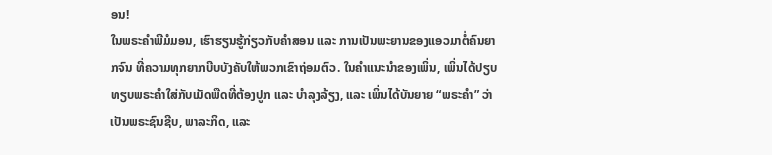ອນ!
ໃນພຣະຄຳພີມໍມອນ, ເຮົາຮຽນຮູ້ກ່ຽວກັບຄຳສອນ ແລະ ການເປັນພະຍານຂອງແອວມາຕໍ່ຄົນຍາກຈົນ ທີ່ຄວາມທຸກຍາກບີບບັງຄັບໃຫ້ພວກເຂົາຖ່ອມຕົວ. ໃນຄຳແນະນຳຂອງເພິ່ນ, ເພິ່ນໄດ້ປຽບທຽບພຣະຄຳໃສ່ກັບເມັດພືດທີ່ຕ້ອງປູກ ແລະ ບຳລຸງລ້ຽງ, ແລະ ເພິ່ນໄດ້ບັນຍາຍ “ພຣະຄຳ” ວ່າເປັນພຣະຊົນຊີບ, ພາລະກິດ, ແລະ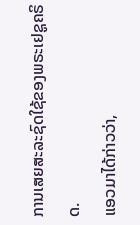ການເສຍສະລະຊົດໃຊ້ຂອງພຣະເຢຊູຄຣິດ.
ແອວມາໄດ້ກ່າວວ່າ,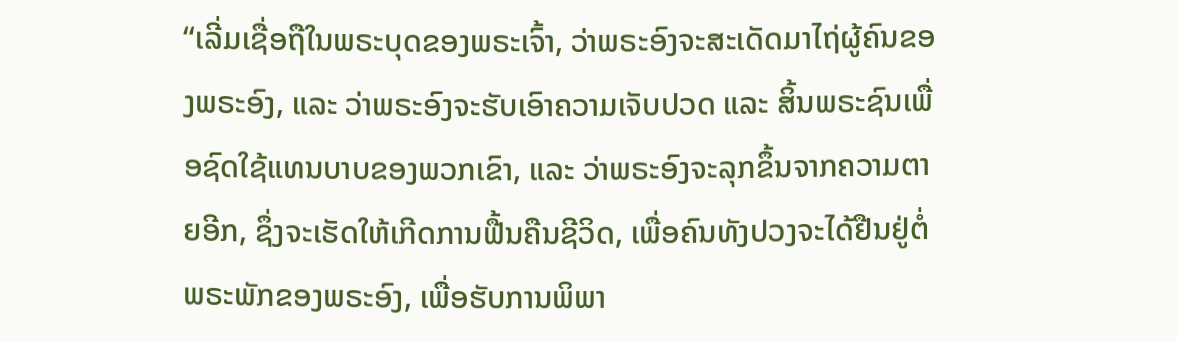“ເລີ່ມເຊື່ອຖືໃນພຣະບຸດຂອງພຣະເຈົ້າ, ວ່າພຣະອົງຈະສະເດັດມາໄຖ່ຜູ້ຄົນຂອງພຣະອົງ, ແລະ ວ່າພຣະອົງຈະຮັບເອົາຄວາມເຈັບປວດ ແລະ ສິ້ນພຣະຊົນເພື່ອຊົດໃຊ້ແທນບາບຂອງພວກເຂົາ, ແລະ ວ່າພຣະອົງຈະລຸກຂຶ້ນຈາກຄວາມຕາຍອີກ, ຊຶ່ງຈະເຮັດໃຫ້ເກີດການຟື້ນຄືນຊີວິດ, ເພື່ອຄົນທັງປວງຈະໄດ້ຢືນຢູ່ຕໍ່ພຣະພັກຂອງພຣະອົງ, ເພື່ອຮັບການພິພາ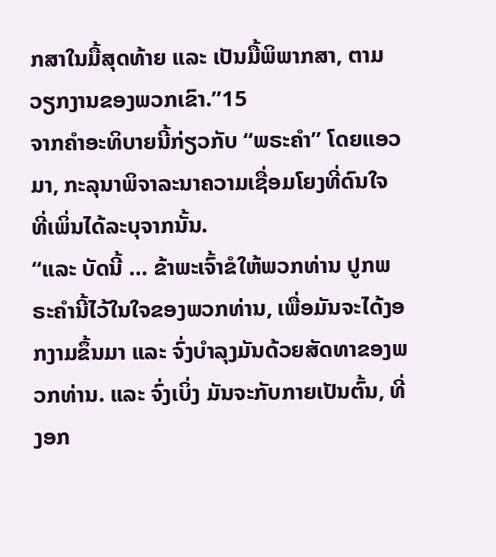ກສາໃນມື້ສຸດທ້າຍ ແລະ ເປັນມື້ພິພາກສາ, ຕາມວຽກງານຂອງພວກເຂົາ.”15
ຈາກຄຳອະທິບາຍນີ້ກ່ຽວກັບ “ພຣະຄຳ” ໂດຍແອວມາ, ກະລຸນາພິຈາລະນາຄວາມເຊື່ອມໂຍງທີ່ດົນໃຈ ທີ່ເພິ່ນໄດ້ລະບຸຈາກນັ້ນ.
“ແລະ ບັດນີ້ … ຂ້າພະເຈົ້າຂໍໃຫ້ພວກທ່ານ ປູກພຣະຄຳນີ້ໄວ້ໃນໃຈຂອງພວກທ່ານ, ເພື່ອມັນຈະໄດ້ງອກງາມຂຶ້ນມາ ແລະ ຈົ່ງບຳລຸງມັນດ້ວຍສັດທາຂອງພວກທ່ານ. ແລະ ຈົ່ງເບິ່ງ ມັນຈະກັບກາຍເປັນຕົ້ນ, ທີ່ງອກ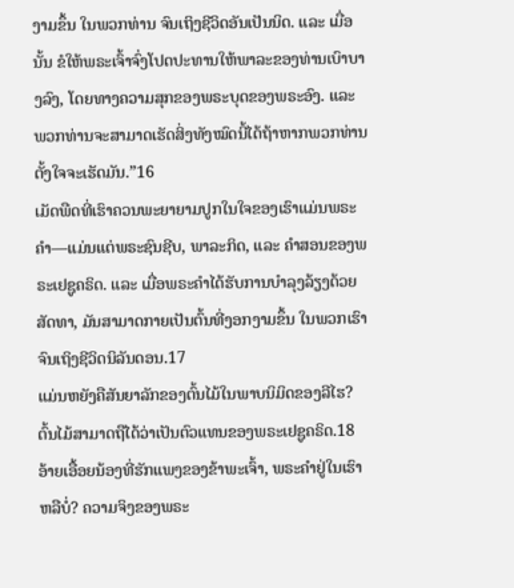ງາມຂຶ້ນ ໃນພວກທ່ານ ຈົນເຖິງຊີວິດອັນເປັນນິດ. ແລະ ເມື່ອນັ້ນ ຂໍໃຫ້ພຣະເຈົ້າຈົ່ງໂປດປະທານໃຫ້ພາລະຂອງທ່ານເບົາບາງລົງ, ໂດຍທາງຄວາມສຸກຂອງພຣະບຸດຂອງພຣະອົງ. ແລະ ພວກທ່ານຈະສາມາດເຮັດສິ່ງທັງໝົດນີ້ໄດ້ຖ້າຫາກພວກທ່ານຕັ້ງໃຈຈະເຮັດມັນ.”16
ເມັດພືດທີ່ເຮົາຄວນພະຍາຍາມປູກໃນໃຈຂອງເຮົາແມ່ນພຣະຄຳ—ແມ່ນແຕ່ພຣະຊົນຊີບ, ພາລະກິດ, ແລະ ຄຳສອນຂອງພຣະເຢຊູຄຣິດ. ແລະ ເມື່ອພຣະຄຳໄດ້ຮັບການບຳລຸງລ້ຽງດ້ວຍສັດທາ, ມັນສາມາດກາຍເປັນຕົ້ນທີ່ງອກງາມຂຶ້ນ ໃນພວກເຮົາ ຈົນເຖິງຊີວິດນິລັນດອນ.17
ແມ່ນຫຍັງຄືສັນຍາລັກຂອງຕົ້ນໄມ້ໃນພາບນິມິດຂອງລີໄຮ? ຕົ້ນໄມ້ສາມາດຖືໄດ້ວ່າເປັນຕົວແທນຂອງພຣະເຢຊູຄຣິດ.18
ອ້າຍເອື້ອຍນ້ອງທີ່ຮັກແພງຂອງຂ້າພະເຈົ້າ, ພຣະຄຳຢູ່ໃນເຮົາຫລືບໍ່? ຄວາມຈິງຂອງພຣະ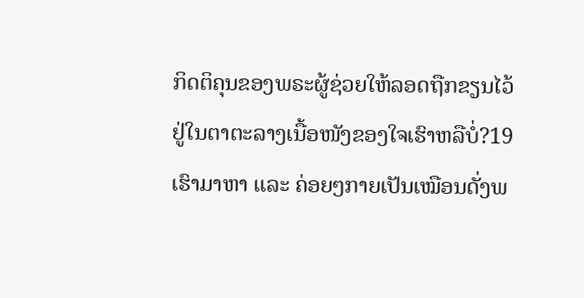ກິດຕິຄຸນຂອງພຣະຜູ້ຊ່ວຍໃຫ້ລອດຖືກຂຽນໄວ້ຢູ່ໃນຕາຕະລາງເນື້ອໜັງຂອງໃຈເຮົາຫລືບໍ່?19 ເຮົາມາຫາ ແລະ ຄ່ອຍໆກາຍເປັນເໝືອນດັ່ງພ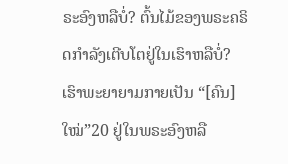ຣະອົງຫລືບໍ່? ຕົ້ນໄມ້ຂອງພຣະຄຣິດກຳລັງເຕີບໂຕຢູ່ໃນເຮົາຫລືບໍ່? ເຮົາພະຍາຍາມກາຍເປັນ “[ຄົນ] ໃໝ່”20 ຢູ່ໃນພຣະອົງຫລື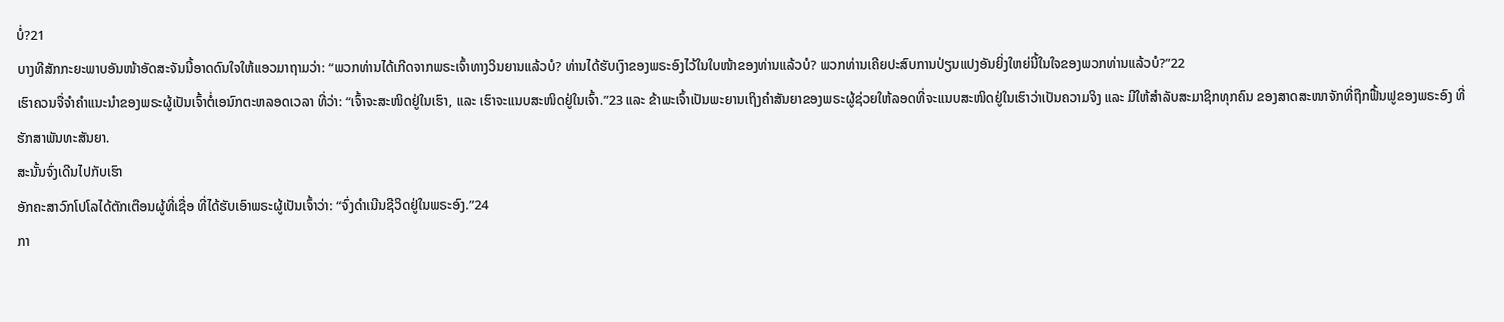ບໍ່?21
ບາງທີສັກກະຍະພາບອັນໜ້າອັດສະຈັນນີ້ອາດດົນໃຈໃຫ້ແອວມາຖາມວ່າ: “ພວກທ່ານໄດ້ເກີດຈາກພຣະເຈົ້າທາງວິນຍານແລ້ວບໍ? ທ່ານໄດ້ຮັບເງົາຂອງພຣະອົງໄວ້ໃນໃບໜ້າຂອງທ່ານແລ້ວບໍ? ພວກທ່ານເຄີຍປະສົບການປ່ຽນແປງອັນຍິ່ງໃຫຍ່ນີ້ໃນໃຈຂອງພວກທ່ານແລ້ວບໍ?”22
ເຮົາຄວນຈື່ຈຳຄຳແນະນຳຂອງພຣະຜູ້ເປັນເຈົ້າຕໍ່ເອນົກຕະຫລອດເວລາ ທີ່ວ່າ: “ເຈົ້າຈະສະໜິດຢູ່ໃນເຮົາ, ແລະ ເຮົາຈະແນບສະໜິດຢູ່ໃນເຈົ້າ.”23 ແລະ ຂ້າພະເຈົ້າເປັນພະຍານເຖິງຄຳສັນຍາຂອງພຣະຜູ້ຊ່ວຍໃຫ້ລອດທີ່ຈະແນບສະໜິດຢູ່ໃນເຮົາວ່າເປັນຄວາມຈິງ ແລະ ມີໃຫ້ສຳລັບສະມາຊິກທຸກຄົນ ຂອງສາດສະໜາຈັກທີ່ຖືກຟື້ນຟູຂອງພຣະອົງ ທີ່ຮັກສາພັນທະສັນຍາ.
ສະນັ້ນຈົ່ງເດີນໄປກັບເຮົາ
ອັກຄະສາວົກໂປໂລໄດ້ຕັກເຕືອນຜູ້ທີ່ເຊື່ອ ທີ່ໄດ້ຮັບເອົາພຣະຜູ້ເປັນເຈົ້າວ່າ: “ຈົ່ງດຳເນີນຊີວິດຢູ່ໃນພຣະອົງ.”24
ກາ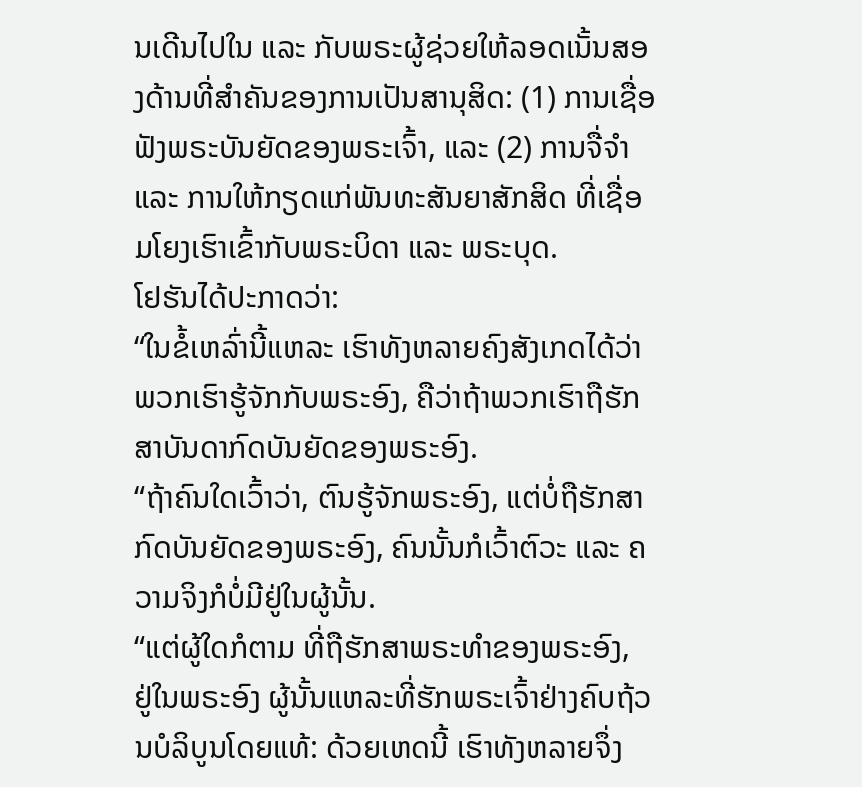ນເດີນໄປໃນ ແລະ ກັບພຣະຜູ້ຊ່ວຍໃຫ້ລອດເນັ້ນສອງດ້ານທີ່ສຳຄັນຂອງການເປັນສານຸສິດ: (1) ການເຊື່ອຟັງພຣະບັນຍັດຂອງພຣະເຈົ້າ, ແລະ (2) ການຈື່ຈຳ ແລະ ການໃຫ້ກຽດແກ່ພັນທະສັນຍາສັກສິດ ທີ່ເຊື່ອມໂຍງເຮົາເຂົ້າກັບພຣະບິດາ ແລະ ພຣະບຸດ.
ໂຢຮັນໄດ້ປະກາດວ່າ:
“ໃນຂໍ້ເຫລົ່ານີ້ແຫລະ ເຮົາທັງຫລາຍຄົງສັງເກດໄດ້ວ່າ ພວກເຮົາຮູ້ຈັກກັບພຣະອົງ, ຄືວ່າຖ້າພວກເຮົາຖືຮັກສາບັນດາກົດບັນຍັດຂອງພຣະອົງ.
“ຖ້າຄົນໃດເວົ້າວ່າ, ຕົນຮູ້ຈັກພຣະອົງ, ແຕ່ບໍ່ຖືຮັກສາກົດບັນຍັດຂອງພຣະອົງ, ຄົນນັ້ນກໍເວົ້າຕົວະ ແລະ ຄວາມຈິງກໍບໍ່ມີຢູ່ໃນຜູ້ນັ້ນ.
“ແຕ່ຜູ້ໃດກໍຕາມ ທີ່ຖືຮັກສາພຣະທຳຂອງພຣະອົງ, ຢູ່ໃນພຣະອົງ ຜູ້ນັ້ນແຫລະທີ່ຮັກພຣະເຈົ້າຢ່າງຄົບຖ້ວນບໍລິບູນໂດຍແທ້: ດ້ວຍເຫດນີ້ ເຮົາທັງຫລາຍຈຶ່ງ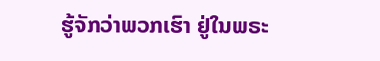ຮູ້ຈັກວ່າພວກເຮົາ ຢູ່ໃນພຣະ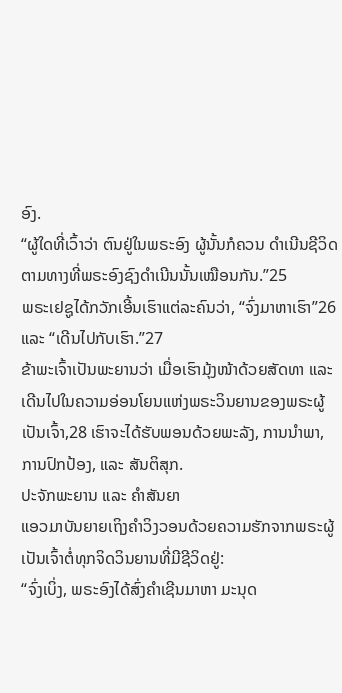ອົງ.
“ຜູ້ໃດທີ່ເວົ້າວ່າ ຕົນຢູ່ໃນພຣະອົງ ຜູ້ນັ້ນກໍຄວນ ດຳເນີນຊີວິດຕາມທາງທີ່ພຣະອົງຊົງດຳເນີນນັ້ນເໝືອນກັນ.”25
ພຣະເຢຊູໄດ້ກວັກເອີ້ນເຮົາແຕ່ລະຄົນວ່າ, “ຈົ່ງມາຫາເຮົາ”26 ແລະ “ເດີນໄປກັບເຮົາ.”27
ຂ້າພະເຈົ້າເປັນພະຍານວ່າ ເມື່ອເຮົາມຸ້ງໜ້າດ້ວຍສັດທາ ແລະ ເດີນໄປໃນຄວາມອ່ອນໂຍນແຫ່ງພຣະວິນຍານຂອງພຣະຜູ້ເປັນເຈົ້າ,28 ເຮົາຈະໄດ້ຮັບພອນດ້ວຍພະລັງ, ການນຳພາ, ການປົກປ້ອງ, ແລະ ສັນຕິສຸກ.
ປະຈັກພະຍານ ແລະ ຄຳສັນຍາ
ແອວມາບັນຍາຍເຖິງຄຳວິງວອນດ້ວຍຄວາມຮັກຈາກພຣະຜູ້ເປັນເຈົ້າຕໍ່ທຸກຈິດວິນຍານທີ່ມີຊີວິດຢູ່:
“ຈົ່ງເບິ່ງ, ພຣະອົງໄດ້ສົ່ງຄຳເຊີນມາຫາ ມະນຸດ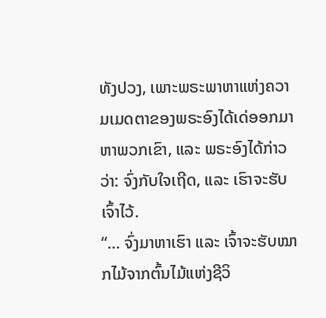ທັງປວງ, ເພາະພຣະພາຫາແຫ່ງຄວາມເມດຕາຂອງພຣະອົງໄດ້ເດ່ອອກມາຫາພວກເຂົາ, ແລະ ພຣະອົງໄດ້ກ່າວວ່າ: ຈົ່ງກັບໃຈເຖີດ, ແລະ ເຮົາຈະຮັບເຈົ້າໄວ້.
“… ຈົ່ງມາຫາເຮົາ ແລະ ເຈົ້າຈະຮັບໝາກໄມ້ຈາກຕົ້ນໄມ້ແຫ່ງຊີວິ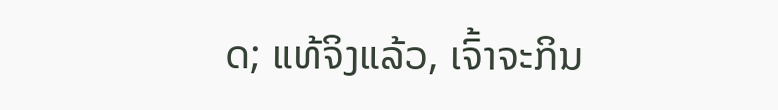ດ; ແທ້ຈິງແລ້ວ, ເຈົ້າຈະກິນ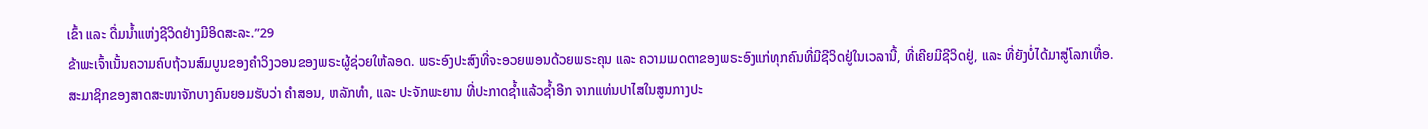ເຂົ້າ ແລະ ດື່ມນ້ຳແຫ່ງຊີວິດຢ່າງມີອິດສະລະ.”29
ຂ້າພະເຈົ້າເນັ້ນຄວາມຄົບຖ້ວນສົມບູນຂອງຄຳວິງວອນຂອງພຣະຜູ້ຊ່ວຍໃຫ້ລອດ. ພຣະອົງປະສົງທີ່ຈະອວຍພອນດ້ວຍພຣະຄຸນ ແລະ ຄວາມເມດຕາຂອງພຣະອົງແກ່ທຸກຄົນທີ່ມີຊີວິດຢູ່ໃນເວລານີ້, ທີ່ເຄີຍມີຊີວິດຢູ່, ແລະ ທີ່ຍັງບໍ່ໄດ້ມາສູ່ໂລກເທື່ອ.
ສະມາຊິກຂອງສາດສະໜາຈັກບາງຄົນຍອມຮັບວ່າ ຄຳສອນ, ຫລັກທຳ, ແລະ ປະຈັກພະຍານ ທີ່ປະກາດຊ້ຳແລ້ວຊ້ຳອີກ ຈາກແທ່ນປາໄສໃນສູນກາງປະ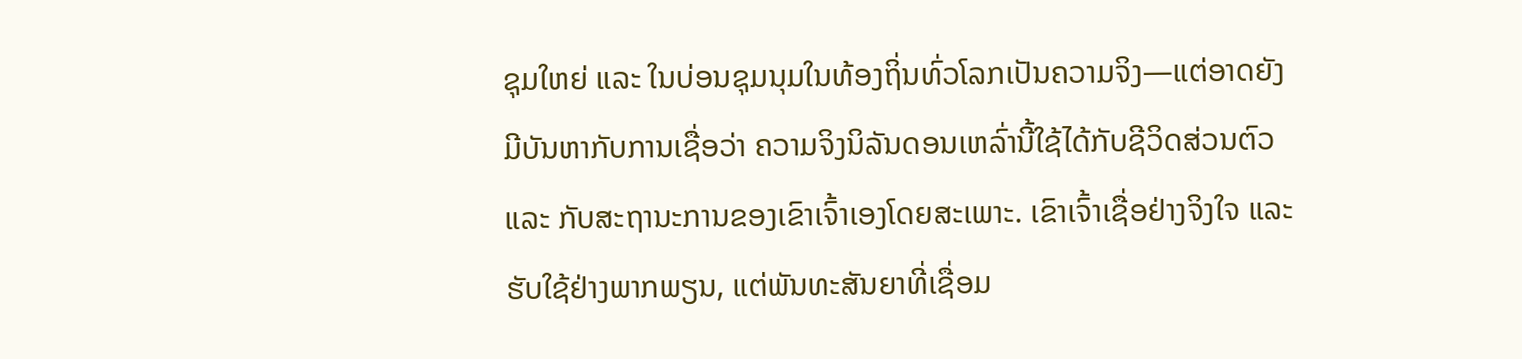ຊຸມໃຫຍ່ ແລະ ໃນບ່ອນຊຸມນຸມໃນທ້ອງຖິ່ນທົ່ວໂລກເປັນຄວາມຈິງ—ແຕ່ອາດຍັງມີບັນຫາກັບການເຊື່ອວ່າ ຄວາມຈິງນິລັນດອນເຫລົ່ານີ້ໃຊ້ໄດ້ກັບຊີວິດສ່ວນຕົວ ແລະ ກັບສະຖານະການຂອງເຂົາເຈົ້າເອງໂດຍສະເພາະ. ເຂົາເຈົ້າເຊື່ອຢ່າງຈິງໃຈ ແລະ ຮັບໃຊ້ຢ່າງພາກພຽນ, ແຕ່ພັນທະສັນຍາທີ່ເຊື່ອມ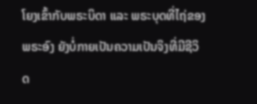ໂຍງເຂົ້າກັບພຣະບິດາ ແລະ ພຣະບຸດທີ່ໄຖ່ຂອງພຣະອົງ ຍັງບໍ່ກາຍເປັນຄວາມເປັນຈິງທີ່ມີຊີວິດ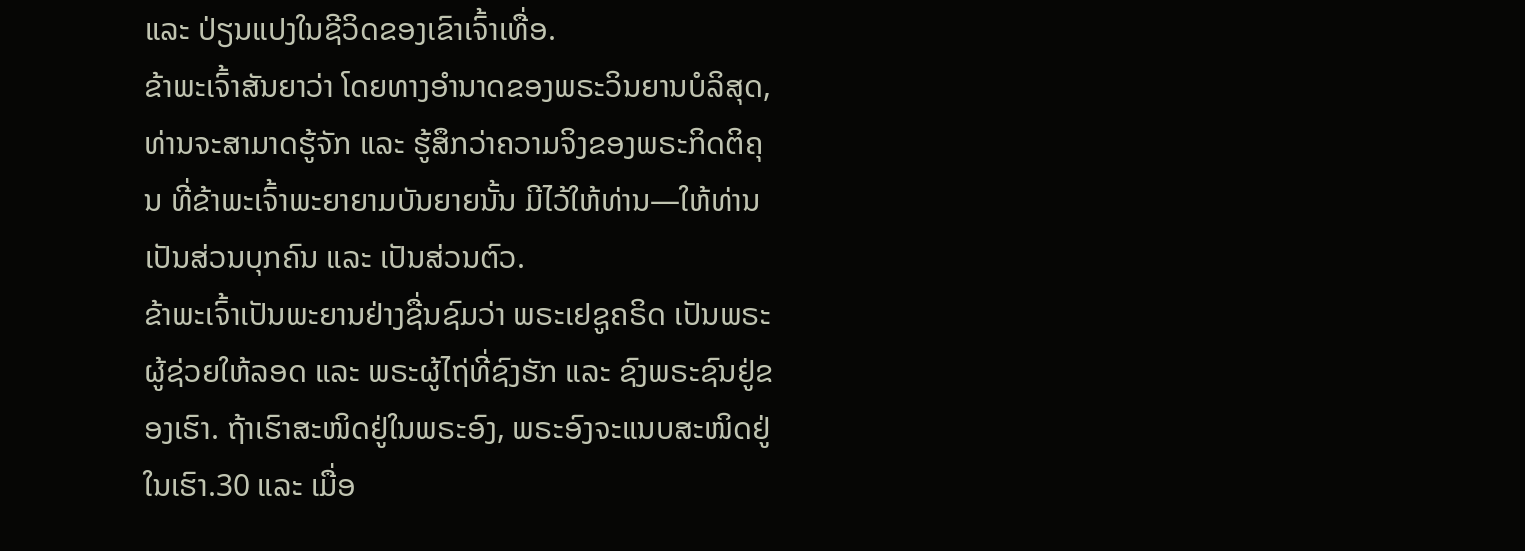ແລະ ປ່ຽນແປງໃນຊີວິດຂອງເຂົາເຈົ້າເທື່ອ.
ຂ້າພະເຈົ້າສັນຍາວ່າ ໂດຍທາງອຳນາດຂອງພຣະວິນຍານບໍລິສຸດ, ທ່ານຈະສາມາດຮູ້ຈັກ ແລະ ຮູ້ສຶກວ່າຄວາມຈິງຂອງພຣະກິດຕິຄຸນ ທີ່ຂ້າພະເຈົ້າພະຍາຍາມບັນຍາຍນັ້ນ ມີໄວ້ໃຫ້ທ່ານ—ໃຫ້ທ່ານເປັນສ່ວນບຸກຄົນ ແລະ ເປັນສ່ວນຕົວ.
ຂ້າພະເຈົ້າເປັນພະຍານຢ່າງຊື່ນຊົມວ່າ ພຣະເຢຊູຄຣິດ ເປັນພຣະຜູ້ຊ່ວຍໃຫ້ລອດ ແລະ ພຣະຜູ້ໄຖ່ທີ່ຊົງຮັກ ແລະ ຊົງພຣະຊົນຢູ່ຂອງເຮົາ. ຖ້າເຮົາສະໜິດຢູ່ໃນພຣະອົງ, ພຣະອົງຈະແນບສະໜິດຢູ່ໃນເຮົາ.30 ແລະ ເມື່ອ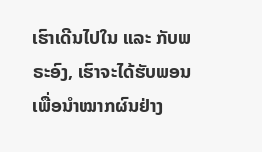ເຮົາເດີນໄປໃນ ແລະ ກັບພຣະອົງ, ເຮົາຈະໄດ້ຮັບພອນເພື່ອນຳໝາກຜົນຢ່າງ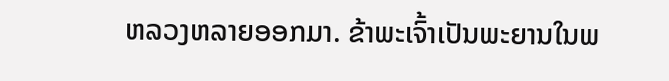ຫລວງຫລາຍອອກມາ. ຂ້າພະເຈົ້າເປັນພະຍານໃນພ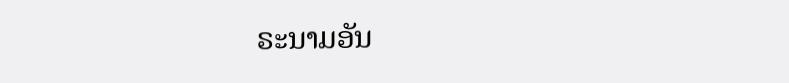ຣະນາມອັນ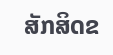ສັກສິດຂ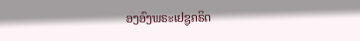ອງອົງພຣະເຢຊູຄຣິດ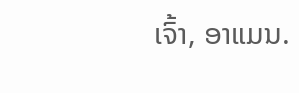ເຈົ້າ, ອາແມນ.